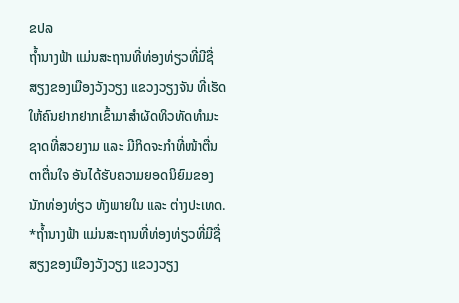ຂປລ
ຖໍ້ານາງຟ້າ ແມ່ນສະຖານທີ່ທ່ອງທ່ຽວທີ່ມີຊື່ສຽງຂອງເມືອງວັງວຽງ ແຂວງວຽງຈັນ ທີ່ເຮັດໃຫ້ຄົນຢາກຢາກເຂົ້າມາສໍາຜັດທິວທັດທໍາມະຊາດທີ່ສວຍງາມ ແລະ ມີກິດຈະກໍາທີ່ໜ້າຕື່ນຕາຕື່ນໃຈ ອັນໄດ້ຮັບຄວາມຍອດນິຍົມຂອງນັກທ່ອງທ່ຽວ ທັງພາຍໃນ ແລະ ຕ່າງປະເທດ.
*ຖໍ້ານາງຟ້າ ແມ່ນສະຖານທີ່ທ່ອງທ່ຽວທີ່ມີຊື່ສຽງຂອງເມືອງວັງວຽງ ແຂວງວຽງ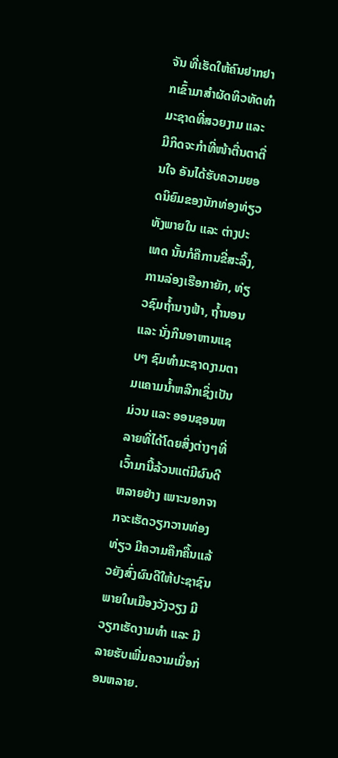ຈັນ ທີ່ເຮັດໃຫ້ຄົນຢາກຢາກເຂົ້າມາສໍາຜັດທິວທັດທໍາມະຊາດທີ່ສວຍງາມ ແລະ ມີກິດຈະກໍາທີ່ໜ້າຕື່ນຕາຕື່ນໃຈ ອັນໄດ້ຮັບຄວາມຍອດນິຍົມຂອງນັກທ່ອງທ່ຽວ ທັງພາຍໃນ ແລະ ຕ່າງປະເທດ ນັ້ນກໍຄືການຂີ່ສະລິ້ງ, ການລ່ອງເຮືອກາຍັກ, ທ່ຽວຊົມຖໍ້ານາງຟ້າ, ຖໍ້ານອນ ແລະ ນັ່ງກິນອາຫານແຊບໆ ຊົມທໍາມະຊາດງາມຕາມແຄາມນໍ້າຫລີກເຊິ່ງເປັນມ່ວນ ແລະ ອອນຊອນຫລາຍທີ່ໄດ້ໂດຍສິ່ງຕ່າງໆທີ່ເວົ້າມານີ້ລ້ວນແຕ່ມີຜົນດີຫລາຍຢ່າງ ເພາະນອກຈາກຈະເຮັດວຽກວານທ່ອງທ່ຽວ ມີຄວາມຄືກຄື້ນແລ້ວຍັງສົ່ງຜົນດີໃຫ້ປະຊາຊົນພາຍໃນເມືອງວັງວຽງ ມີວຽກເຮັດງາມທໍາ ແລະ ມີລາຍຮັບເພີ່ມຄວາມເມື່ອກ່ອນຫລາຍ.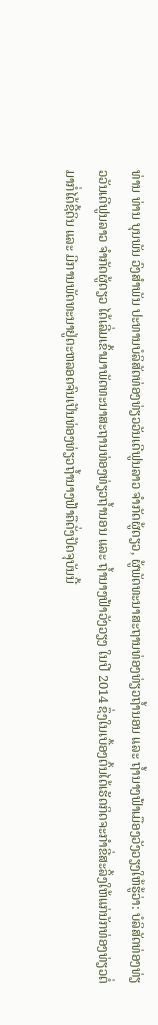ທ່ານ ທ່ານ ບຸນພັນ ວົງສໍາພັນ ປະທານບໍລິສັດທ່ອງທ່ຽວວັນເດີຟູນລາວ ຈໍາກັດຜູ້ດຽວ, ຜູ້ພັດທະນາສະຖານທ່ອງທ່ຽວຖໍ້ານອນ ແລະ ຖໍ້ານາງຟ້າເມືອງວັງວຽງໃຫ້ຮູ້ວ່າ: ບໍລິສັດທ່ອງທ່ຽວວັນເດີຟູນລາວ ຈຳກັດຜູ້ດຽວ ໄດ້ເລີ່ມເຂົ້າມາພັດທະນາສະຖານທ່ອງທ່ຽວຖໍ້ານອນ ແລະ ຖໍ້ານາງຟ້າວັງວຽງ ໃນປີ 2014 ຊຶ່ງໃນເບື້ອງຕົ້ນໄດ້ເຮັດກິດຈະກຳຂີ່ສະລິ້ງໃຫ້ແກ່ນັກທ່ອງທ່ຽວຕໍ່ມາກໍ່ໄດ້ຊີ້ດິນ ແລະ ມີການພັດທະນາຢູ່ຕະຫລອດຈົນເປັນທ່ອງທ່ຽວຖໍ້ານາງຟ້າຄືດັ່ງປັດຈຸບັນນີ້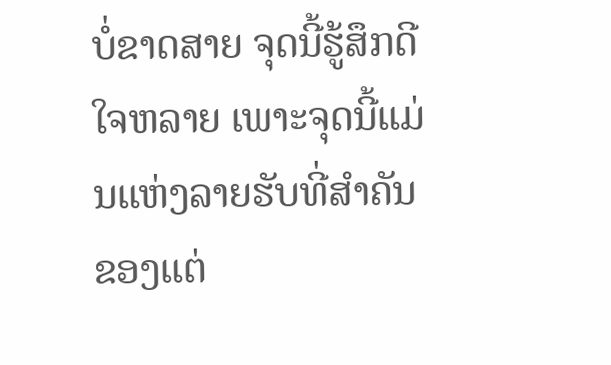ບໍ່ຂາດສາຍ ຈຸດນີ້ຮູ້ສຶກດີໃຈຫລາຍ ເພາະຈຸດນີ້ແມ່ນແຫ່ງລາຍຮັບທີ່ສໍາຄັນ ຂອງແຕ່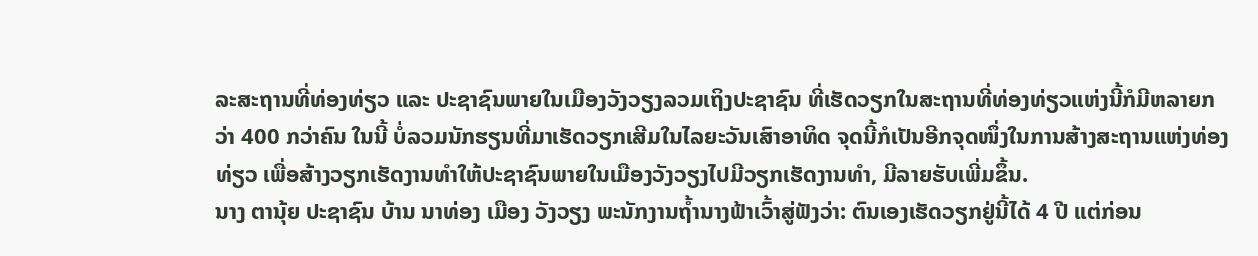ລະສະຖານທີ່ທ່ອງທ່ຽວ ແລະ ປະຊາຊົນພາຍໃນເມືອງວັງວຽງລວມເຖິງປະຊາຊົນ ທີ່ເຮັດວຽກໃນສະຖານທີ່ທ່ອງທ່ຽວແຫ່ງນີ້ກໍມີຫລາຍກວ່າ 400 ກວ່າຄົນ ໃນນີ້ ບໍ່ລວມນັກຮຽນທີ່ມາເຮັດວຽກເສີມໃນໄລຍະວັນເສົາອາທິດ ຈຸດນີ້ກໍເປັນອີກຈຸດໜຶ່ງໃນການສ້າງສະຖານແຫ່ງທ່ອງທ່ຽວ ເພື່ອສ້າງວຽກເຮັດງານທໍາໃຫ້ປະຊາຊົນພາຍໃນເມືອງວັງວຽງໄປມີວຽກເຮັດງານທໍາ, ມີລາຍຮັບເພີ່ມຂຶ້ນ.
ນາງ ຕານຸ້ຍ ປະຊາຊົນ ບ້ານ ນາທ່ອງ ເມືອງ ວັງວຽງ ພະນັກງານຖໍ້ານາງຟ້າເວົ້າສູ່ຟັງວ່າ: ຕົນເອງເຮັດວຽກຢູ່ນີ້ໄດ້ 4 ປີ ແຕ່ກ່ອນ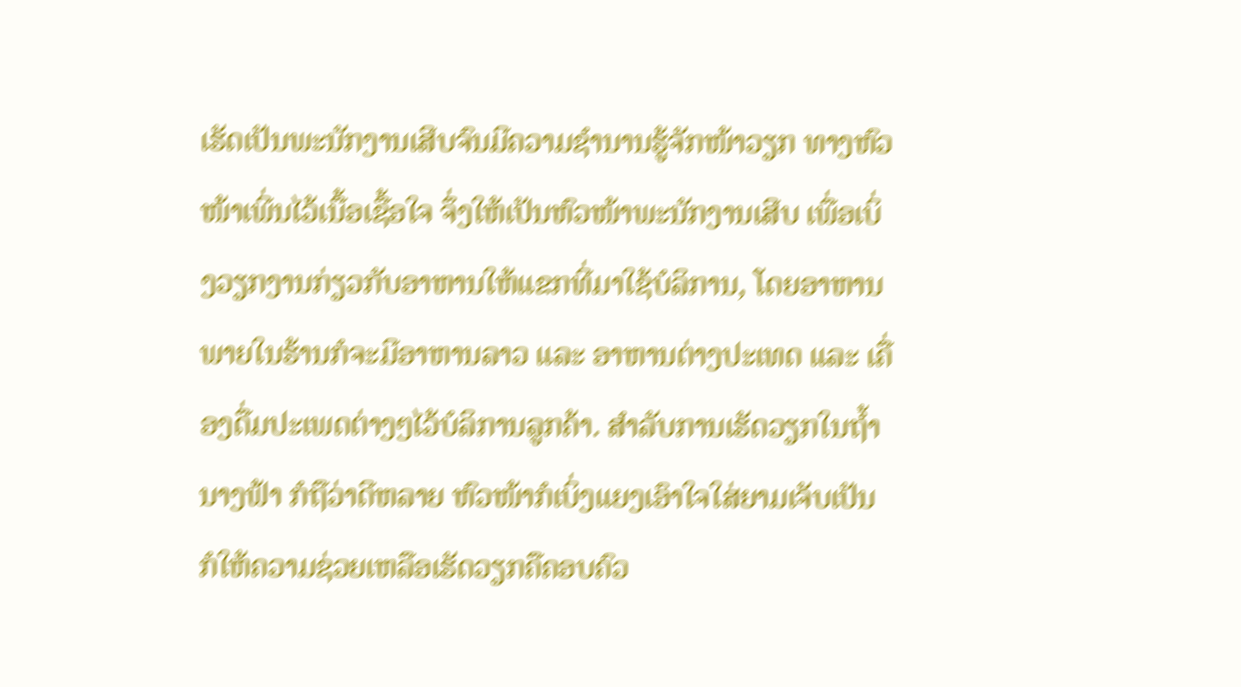ເຮັດເປັນພະນັກງານເສີບຈົນມີຄວາມຊໍານານຮູ້ຈັກໜ້າວຽກ ທາງຫົວໜ້າເພີ່ນໄວ້ເນື້ອເຊື້ອໃຈ ຈຶ່ງໃຫ້ເປັນຫົວໜ້າພະນັກງານເສີບ ເພື່ອເບິ່ງວຽກງານກ່ຽວກັບອາຫານໃຫ້ແຂກທີ່ມາໃຊ້ບໍລິການ, ໂດຍອາຫານພາຍໃນຮ້ານກໍຈະມີອາຫານລາວ ແລະ ອາຫານຕ່າງປະເທດ ແລະ ເຄື່ອງດື່ມປະເພດຕ່າງໆໄວ້ບໍລິການລູກຄ້າ. ສໍາລັບການເຮັດວຽກໃນຖໍ້ານາງຟ້າ ກໍຖືວ່າດີຫລາຍ ຫົວໜ້າກໍເບິ່ງແຍງເອົາໃຈໃສ່ຍາມເຈັບເປັນ ກໍໃຫ້ຄວາມຊ່ວຍເຫລືອເຮັດວຽກຄືຄອບຄົວ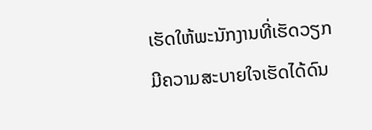ເຮັດໃຫ້ພະນັກງານທີ່ເຮັດວຽກມີຄວາມສະບາຍໃຈເຮັດໄດ້ດົນ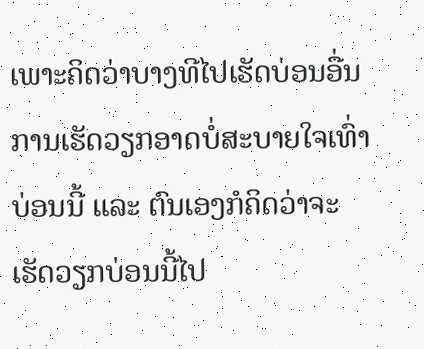ເພາະຄິດວ່າບາງທີໄປເຮັດບ່ອນອື່ນການເຮັດວຽກອາດບໍ່ສະບາຍໃຈເທົ່າບ່ອນນີ້ ແລະ ຕົນເອງກໍຄິດວ່າຈະເຮັດວຽກບ່ອນນີ້ໄປ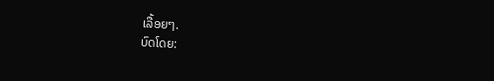ເລື້ອຍໆ.
ບົດໂດຍ: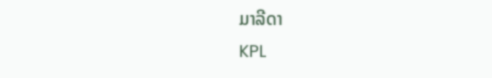ມາລີດາ
KPL